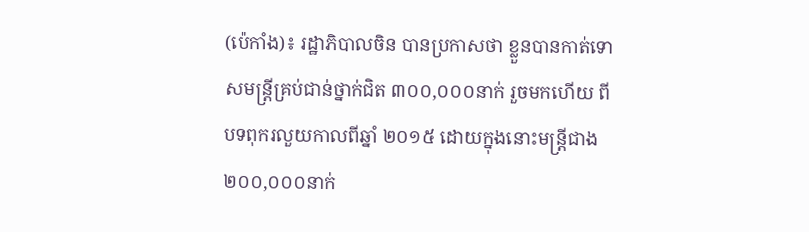(ប៉េកាំង)៖ រដ្ឋាភិបាលចិន បានប្រកាសថា ខ្លួនបានកាត់ទោសមន្ត្រីគ្រប់ជាន់ថ្នាក់ជិត ៣០០,០០០នាក់ រួចមកហើយ ពីបទពុករលួយកាលពីឆ្នាំ ២០១៥ ដោយក្នុងនោះមន្ត្រីជាង ២០០,០០០នាក់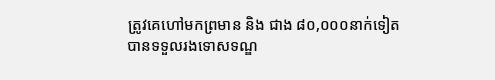ត្រូវគេហៅមកព្រមាន និង ជាង ៨០,០០០នាក់ទៀត បានទទួលរងទោសទណ្ឌ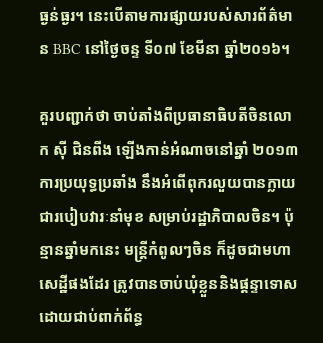ធ្ងន់ធ្ងរ។ នេះបើតាមការផ្សាយរបស់សារព័ត៌មាន BBC នៅថ្ងៃចន្ទ ទី០៧ ខែមីនា ឆ្នាំ២០១៦។

គួរបញ្ជាក់ថា ចាប់តាំងពីប្រធានាធិបតីចិនលោក ស៊ី ជិនពីង ឡើងកាន់អំណាចនៅឆ្នាំ ២០១៣ ការប្រយុទ្ធប្រឆាំង នឹងអំពើពុករលួយបានក្លាយជារបៀបវារៈនាំមុខ សម្រាប់រដ្ឋាភិបាលចិន។ ប៉ុន្មានឆ្នាំមកនេះ មន្ត្រីកំពូលៗចិន ក៏ដូចជាមហាសេដ្ឋីផងដែរ ត្រូវបានចាប់ឃុំខ្លួននិងផ្តន្ទាទោស ដោយជាប់ពាក់ព័ន្ធ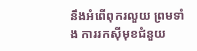នឹងអំពើពុករលួយ ព្រមទាំង ការរកស៊ីមុខជំនួយ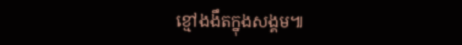ខ្មៅងងឹតក្នុងសង្គម៕